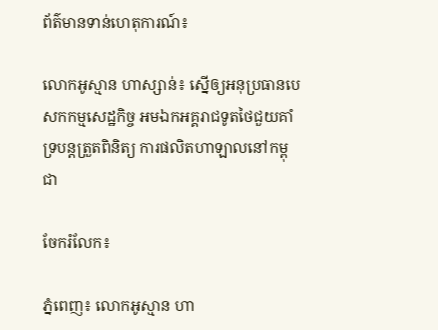ព័ត៌មានទាន់ហេតុការណ៍៖

លោកអូស្មាន ហាស្សាន់៖ ស្នើឲ្យអនុប្រធានបេសកកម្មសេដ្ឋកិច្ច អមឯកអគ្គរាជទូតថៃជួយគាំទ្របន្ដត្រួតពិនិត្យ ការផលិតហាឡាលនៅកម្ពុជា

ចែករំលែក៖

ភ្នំពេញ៖ លោកអូស្មាន ហា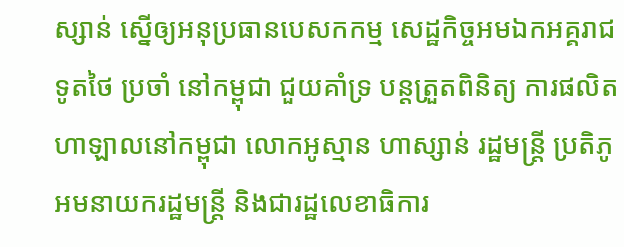ស្សាន់ ស្នើឲ្យអនុប្រធានបេសកកម្ម សេដ្ឋកិច្ចអមឯកអគ្គរាជទូតថៃ ប្រចាំ នៅកម្ពុជា ជួយគាំទ្រ បន្ដត្រួតពិនិត្យ ការផលិតហាឡាលនៅកម្ពុជា លោកអូស្មាន ហាស្សាន់ រដ្ឋមន្ដ្រី ប្រតិភូ អមនាយករដ្ឋមន្ដ្រី និងជារដ្ឋលេខាធិការ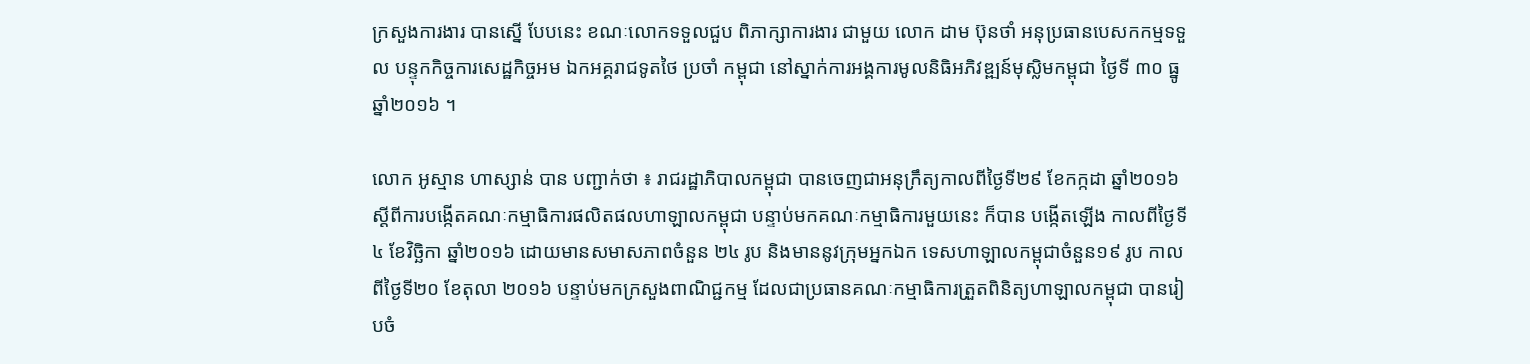ក្រសួងការងារ បានស្នើ បែបនេះ ខណៈលោកទទួលជួប ពិភាក្សាការងារ ជាមួយ លោក ដាម ប៊ុនថាំ អនុប្រធានបេសកកម្មទទួល បន្ទុកកិច្ចការសេដ្ឋកិច្ចអម ឯកអគ្គរាជទូតថៃ ប្រចាំ កម្ពុជា នៅស្នាក់ការអង្គការមូលនិធិអភិវឌ្ឍន៍មុស្លិមកម្ពុជា ថ្ងៃទី ៣០ ធ្នូ ឆ្នាំ២០១៦ ។

លោក អូស្មាន ហាស្សាន់ បាន បញ្ជាក់ថា ៖ រាជរដ្ឋាភិបាលកម្ពុជា បានចេញជាអនុក្រឹត្យកាលពីថ្ងៃទី២៩ ខែកក្កដា ឆ្នាំ២០១៦ ស្ដីពីការបង្កើតគណៈកម្មាធិការផលិតផលហាឡាលកម្ពុជា បន្ទាប់មកគណៈកម្មាធិការមួយនេះ ក៏បាន បង្កើតឡើង កាលពីថ្ងៃទី៤ ខែវិច្ឆិកា ឆ្នាំ២០១៦ ដោយមានសមាសភាពចំនួន ២៤ រូប និងមាននូវក្រុមអ្នកឯក ទេសហាឡាលកម្ពុជាចំនួន១៩ រូប កាលពីថ្ងៃទី២០ ខែតុលា ២០១៦ បន្ទាប់មកក្រសួងពាណិជ្ជកម្ម ដែលជាប្រធានគណៈកម្មាធិការត្រួតពិនិត្យហាឡាលកម្ពុជា បានរៀបចំ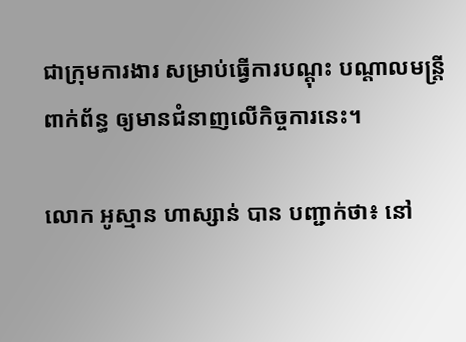ជាក្រុមការងារ សម្រាប់ធ្វើការបណ្តុះ បណ្តាលមន្ត្រីពាក់ព័ន្ធ ឲ្យមានជំនាញលើកិច្ចការនេះ។

លោក អូស្មាន ហាស្សាន់ បាន បញ្ជាក់ថា៖ នៅ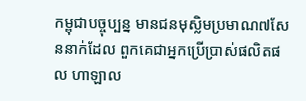កម្ពុជាបច្ចុប្បន្ន មានជនមុស្លិមប្រមាណ៧សែននាក់ដែល ពួកគេជាអ្នកប្រើប្រាស់ផលិតផល ហាឡាល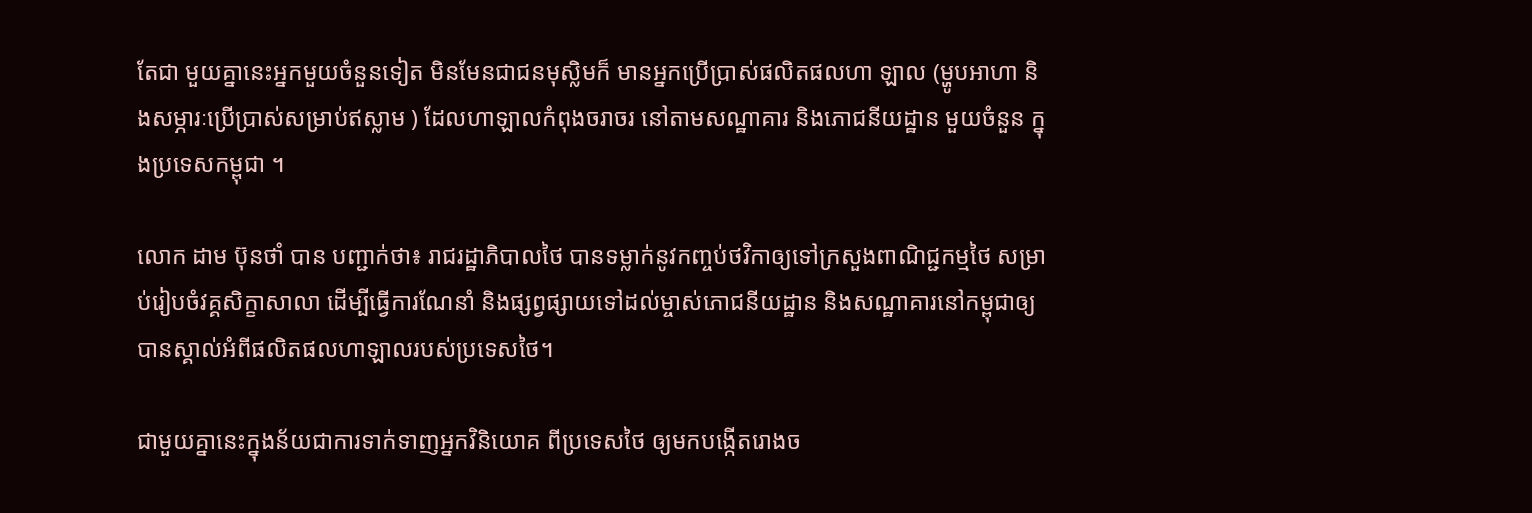តែជា មួយគ្នានេះអ្នកមួយចំនួនទៀត មិនមែនជាជនមុស្លិមក៏ មានអ្នកប្រើប្រាស់ផលិតផលហា ឡាល (ម្ហូបអាហា និងសម្ភារៈប្រើប្រាស់សម្រាប់ឥស្លាម ) ដែលហាឡាលកំពុងចរាចរ នៅតាមសណ្ឋាគារ និងភោជនីយដ្ឋាន មួយចំនួន ក្នុងប្រទេសកម្ពុជា ។

លោក ដាម ប៊ុនថាំ បាន បញ្ជាក់ថា៖ រាជរដ្ឋាភិបាលថៃ បានទម្លាក់នូវកញ្ចប់ថវិកាឲ្យទៅក្រសួងពាណិជ្ជកម្មថៃ សម្រាប់រៀបចំវគ្គសិក្ខាសាលា ដើម្បីធ្វើការណែនាំ និងផ្សព្វផ្សាយទៅដល់ម្ចាស់ភោជនីយដ្ឋាន និងសណ្ឋាគារនៅកម្ពុជាឲ្យបានស្គាល់អំពីផលិតផលហាឡាលរបស់ប្រទេសថៃ។

ជាមួយគ្នានេះក្នុងន័យជាការទាក់ទាញអ្នកវិនិយោគ ពីប្រទេសថៃ ឲ្យមកបង្កើតរោងច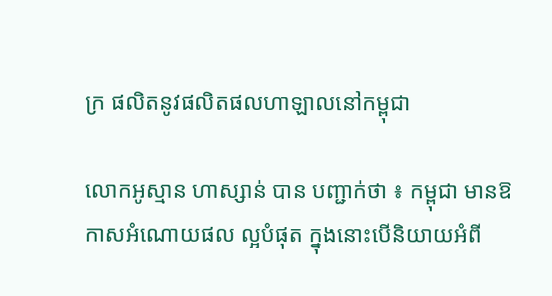ក្រ ផលិតនូវផលិតផលហាឡាលនៅកម្ពុជា

លោកអូស្មាន ហាស្សាន់ បាន បញ្ជាក់ថា ៖ កម្ពុជា មានឱកាសអំណោយផល ល្អបំផុត ក្នុងនោះបើនិយាយអំពី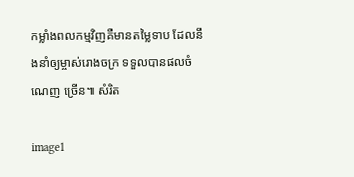កម្លាំងពលកម្មវិញគឺមានតម្លៃទាប ដែលនឹងនាំឲ្យម្ចាស់រោងចក្រ ទទួលបានផលចំណេញ ច្រើន៕ សំរិត

image1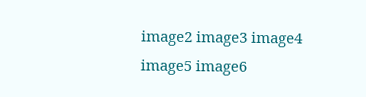image2 image3 image4 image5 image6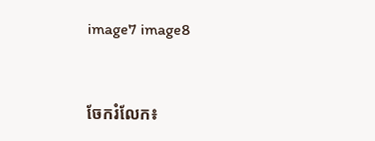image7 image8


ចែករំលែក៖